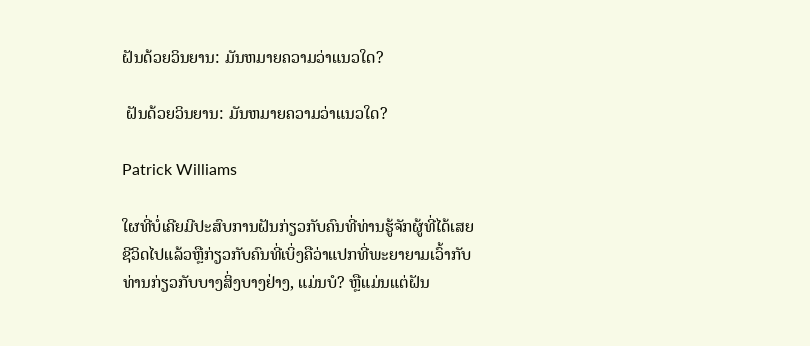ຝັນດ້ວຍວິນຍານ: ມັນຫມາຍຄວາມວ່າແນວໃດ?

 ຝັນດ້ວຍວິນຍານ: ມັນຫມາຍຄວາມວ່າແນວໃດ?

Patrick Williams

ໃຜທີ່ບໍ່ເຄີຍມີປະສົບການຝັນກ່ຽວກັບຄົນທີ່ທ່ານຮູ້ຈັກຜູ້ທີ່ໄດ້ເສຍຊີວິດໄປແລ້ວຫຼືກ່ຽວກັບຄົນທີ່ເບິ່ງຄືວ່າແປກທີ່ພະຍາຍາມເວົ້າກັບທ່ານກ່ຽວກັບບາງສິ່ງບາງຢ່າງ, ແມ່ນບໍ? ຫຼືແມ່ນແຕ່ຝັນ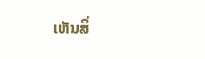ເຫັນສິ່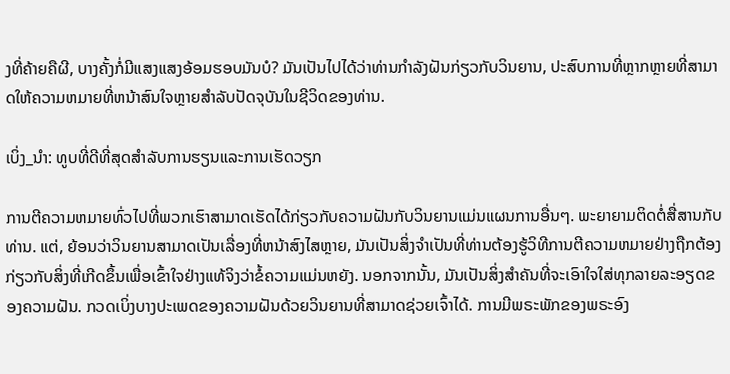ງທີ່ຄ້າຍຄືຜີ, ບາງຄັ້ງກໍ່ມີແສງແສງອ້ອມຮອບມັນບໍ? ມັນເປັນໄປໄດ້ວ່າທ່ານກໍາລັງຝັນກ່ຽວກັບວິນຍານ, ປະສົບການທີ່ຫຼາກຫຼາຍທີ່ສາມາດໃຫ້ຄວາມຫມາຍທີ່ຫນ້າສົນໃຈຫຼາຍສໍາລັບປັດຈຸບັນໃນຊີວິດຂອງທ່ານ.

ເບິ່ງ_ນຳ: ທູບທີ່ດີທີ່ສຸດສໍາລັບການຮຽນແລະການເຮັດວຽກ

ການຕີຄວາມຫມາຍທົ່ວໄປທີ່ພວກເຮົາສາມາດເຮັດໄດ້ກ່ຽວກັບຄວາມຝັນກັບວິນຍານແມ່ນແຜນການອື່ນໆ. ພະຍາຍາມຕິດຕໍ່ສື່ສານກັບທ່ານ. ແຕ່, ຍ້ອນວ່າວິນຍານສາມາດເປັນເລື່ອງທີ່ຫນ້າສົງໄສຫຼາຍ, ມັນເປັນສິ່ງຈໍາເປັນທີ່ທ່ານຕ້ອງຮູ້ວິທີການຕີຄວາມຫມາຍຢ່າງຖືກຕ້ອງກ່ຽວກັບສິ່ງທີ່ເກີດຂຶ້ນເພື່ອເຂົ້າໃຈຢ່າງແທ້ຈິງວ່າຂໍ້ຄວາມແມ່ນຫຍັງ. ນອກຈາກນັ້ນ, ມັນເປັນສິ່ງສໍາຄັນທີ່ຈະເອົາໃຈໃສ່ທຸກລາຍລະອຽດຂອງຄວາມຝັນ. ກວດເບິ່ງບາງປະເພດຂອງຄວາມຝັນດ້ວຍວິນຍານທີ່ສາມາດຊ່ວຍເຈົ້າໄດ້. ການມີພຣະພັກຂອງພຣະອົງ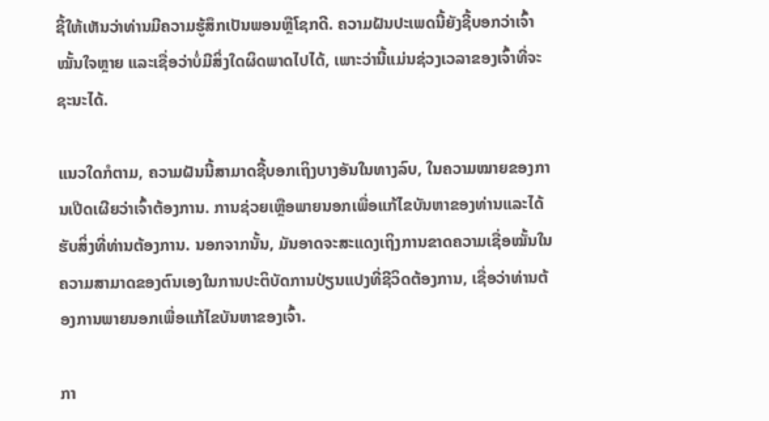ຊີ້ໃຫ້ເຫັນວ່າທ່ານມີຄວາມຮູ້ສຶກເປັນພອນຫຼືໂຊກດີ. ຄວາມຝັນປະເພດນີ້ຍັງຊີ້ບອກວ່າເຈົ້າໝັ້ນໃຈຫຼາຍ ແລະເຊື່ອວ່າບໍ່ມີສິ່ງໃດຜິດພາດໄປໄດ້, ເພາະວ່ານີ້ແມ່ນຊ່ວງເວລາຂອງເຈົ້າທີ່ຈະຊະນະໄດ້.

ແນວໃດກໍຕາມ, ຄວາມຝັນນີ້ສາມາດຊີ້ບອກເຖິງບາງອັນໃນທາງລົບ, ໃນຄວາມໝາຍຂອງການເປີດເຜີຍວ່າເຈົ້າຕ້ອງການ. ການຊ່ວຍເຫຼືອພາຍນອກເພື່ອແກ້ໄຂບັນຫາຂອງທ່ານແລະໄດ້ຮັບສິ່ງທີ່ທ່ານຕ້ອງການ. ນອກຈາກນັ້ນ, ມັນອາດຈະສະແດງເຖິງການຂາດຄວາມເຊື່ອໝັ້ນໃນຄວາມສາມາດຂອງຕົນເອງໃນການປະຕິບັດການປ່ຽນແປງທີ່ຊີວິດຕ້ອງການ, ເຊື່ອວ່າທ່ານຕ້ອງການພາຍນອກເພື່ອແກ້ໄຂບັນຫາຂອງເຈົ້າ.

ກາ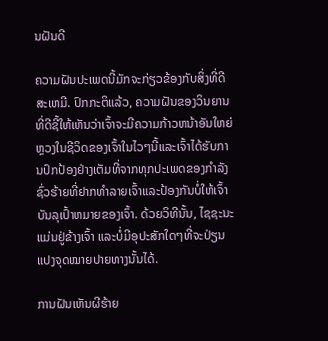ນຝັນດີ

ຄວາມຝັນປະເພດນີ້ມັກຈະກ່ຽວຂ້ອງກັບສິ່ງທີ່ດີສະເຫມີ. ປົກກະຕິແລ້ວ, ຄວາມຝັນຂອງວິນຍານທີ່ດີຊີ້ໃຫ້ເຫັນວ່າເຈົ້າຈະມີຄວາມກ້າວຫນ້າອັນໃຫຍ່ຫຼວງໃນຊີວິດຂອງເຈົ້າໃນໄວໆນີ້ແລະເຈົ້າໄດ້ຮັບການປົກປ້ອງຢ່າງເຕັມທີ່ຈາກທຸກປະເພດຂອງກໍາລັງຊົ່ວຮ້າຍທີ່ຢາກທໍາລາຍເຈົ້າແລະປ້ອງກັນບໍ່ໃຫ້ເຈົ້າບັນລຸເປົ້າຫມາຍຂອງເຈົ້າ. ດ້ວຍວິທີນັ້ນ, ໄຊຊະນະແມ່ນຢູ່ຂ້າງເຈົ້າ ແລະບໍ່ມີອຸປະສັກໃດໆທີ່ຈະປ່ຽນແປງຈຸດໝາຍປາຍທາງນັ້ນໄດ້.

ການຝັນເຫັນຜີຮ້າຍ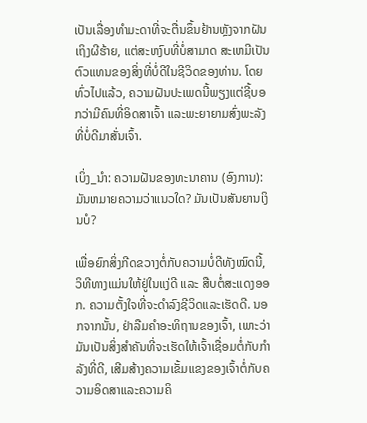ເປັນເລື່ອງທຳມະດາທີ່ຈະຕື່ນຂຶ້ນຢ້ານຫຼັງຈາກຝັນເຖິງຜີຮ້າຍ, ແຕ່ສະຫງົບທີ່ບໍ່ສາມາດ ສະເຫມີເປັນຕົວແທນຂອງສິ່ງທີ່ບໍ່ດີໃນຊີວິດຂອງທ່ານ. ໂດຍທົ່ວໄປແລ້ວ, ຄວາມຝັນປະເພດນີ້ພຽງແຕ່ຊີ້ບອກວ່າມີຄົນທີ່ອິດສາເຈົ້າ ແລະພະຍາຍາມສົ່ງພະລັງທີ່ບໍ່ດີມາສັ່ນເຈົ້າ.

ເບິ່ງ_ນຳ: ຄວາມຝັນຂອງທະນາຄານ (ອົງການ): ມັນຫມາຍຄວາມວ່າແນວໃດ? ມັນເປັນສັນຍານເງິນບໍ?

ເພື່ອຍົກສິ່ງກີດຂວາງຕໍ່ກັບຄວາມບໍ່ດີທັງໝົດນີ້, ວິທີທາງແມ່ນໃຫ້ຢູ່ໃນແງ່ດີ ແລະ ສືບຕໍ່ສະແດງອອກ. ຄວາມຕັ້ງໃຈທີ່ຈະດໍາລົງຊີວິດແລະເຮັດດີ. ນອກຈາກນັ້ນ, ຢ່າລືມຄໍາອະທິຖານຂອງເຈົ້າ, ເພາະວ່າມັນເປັນສິ່ງສໍາຄັນທີ່ຈະເຮັດໃຫ້ເຈົ້າເຊື່ອມຕໍ່ກັບກໍາລັງທີ່ດີ, ເສີມສ້າງຄວາມເຂັ້ມແຂງຂອງເຈົ້າຕໍ່ກັບຄວາມອິດສາແລະຄວາມຄິ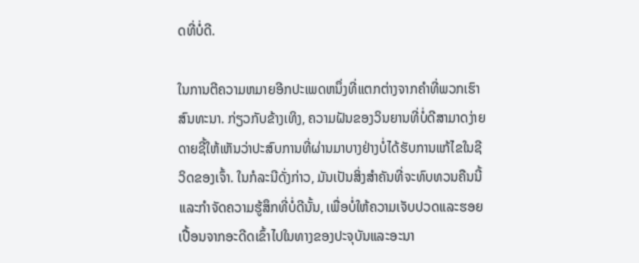ດທີ່ບໍ່ດີ.

ໃນການຕີຄວາມຫມາຍອີກປະເພດຫນຶ່ງທີ່ແຕກຕ່າງຈາກຄໍາທີ່ພວກເຮົາສົນທະນາ. ກ່ຽວກັບຂ້າງເທິງ, ຄວາມຝັນຂອງວິນຍານທີ່ບໍ່ດີສາມາດງ່າຍດາຍຊີ້ໃຫ້ເຫັນວ່າປະສົບການທີ່ຜ່ານມາບາງຢ່າງບໍ່ໄດ້ຮັບການແກ້ໄຂໃນຊີວິດຂອງເຈົ້າ. ໃນກໍລະນີດັ່ງກ່າວ, ມັນເປັນສິ່ງສໍາຄັນທີ່ຈະທົບທວນຄືນນີ້ແລະກໍາຈັດຄວາມຮູ້ສຶກທີ່ບໍ່ດີນັ້ນ, ເພື່ອບໍ່ໃຫ້ຄວາມເຈັບປວດແລະຮອຍເປື້ອນຈາກອະດີດເຂົ້າໄປໃນທາງຂອງປະຈຸບັນແລະອະນາ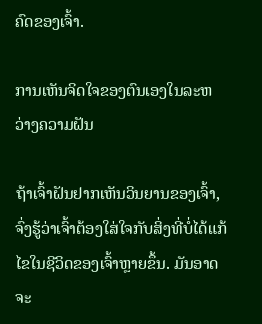ຄົດຂອງເຈົ້າ.

ການເຫັນຈິດໃຈຂອງຕົນເອງໃນລະຫວ່າງຄວາມຝັນ

ຖ້າເຈົ້າຝັນຢາກເຫັນວິນຍານຂອງເຈົ້າ, ຈົ່ງຮູ້ວ່າເຈົ້າຕ້ອງໃສ່ໃຈກັບສິ່ງທີ່ບໍ່ໄດ້ແກ້ໄຂໃນຊີວິດຂອງເຈົ້າຫຼາຍຂຶ້ນ. ມັນອາດຈະ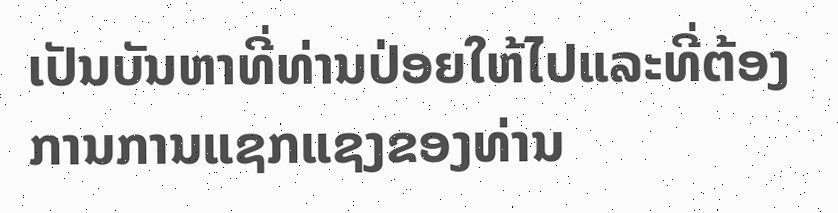ເປັນບັນຫາທີ່ທ່ານປ່ອຍໃຫ້ໄປແລະທີ່ຕ້ອງການການແຊກແຊງຂອງທ່ານ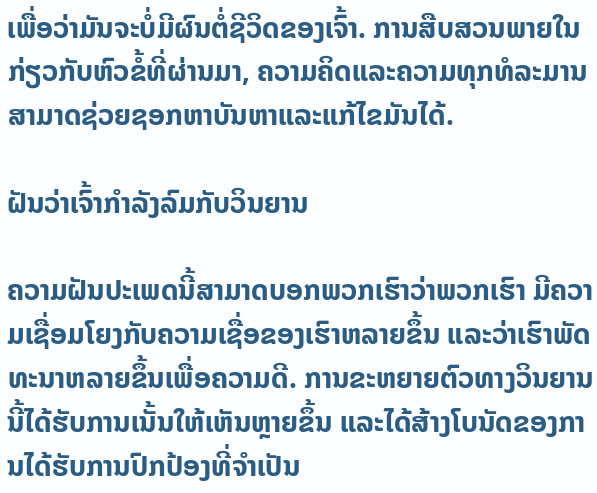ເພື່ອວ່າມັນຈະບໍ່ມີຜົນຕໍ່ຊີວິດຂອງເຈົ້າ. ການສືບສວນພາຍໃນກ່ຽວກັບຫົວຂໍ້ທີ່ຜ່ານມາ, ຄວາມຄິດແລະຄວາມທຸກທໍລະມານສາມາດຊ່ວຍຊອກຫາບັນຫາແລະແກ້ໄຂມັນໄດ້.

ຝັນວ່າເຈົ້າກໍາລັງລົມກັບວິນຍານ

ຄວາມຝັນປະເພດນີ້ສາມາດບອກພວກເຮົາວ່າພວກເຮົາ ມີຄວາມເຊື່ອມໂຍງກັບຄວາມເຊື່ອຂອງເຮົາຫລາຍຂຶ້ນ ແລະວ່າເຮົາພັດທະນາຫລາຍຂຶ້ນເພື່ອຄວາມດີ. ການຂະຫຍາຍຕົວທາງວິນຍານນີ້ໄດ້ຮັບການເນັ້ນໃຫ້ເຫັນຫຼາຍຂຶ້ນ ແລະໄດ້ສ້າງໂບນັດຂອງການໄດ້ຮັບການປົກປ້ອງທີ່ຈໍາເປັນ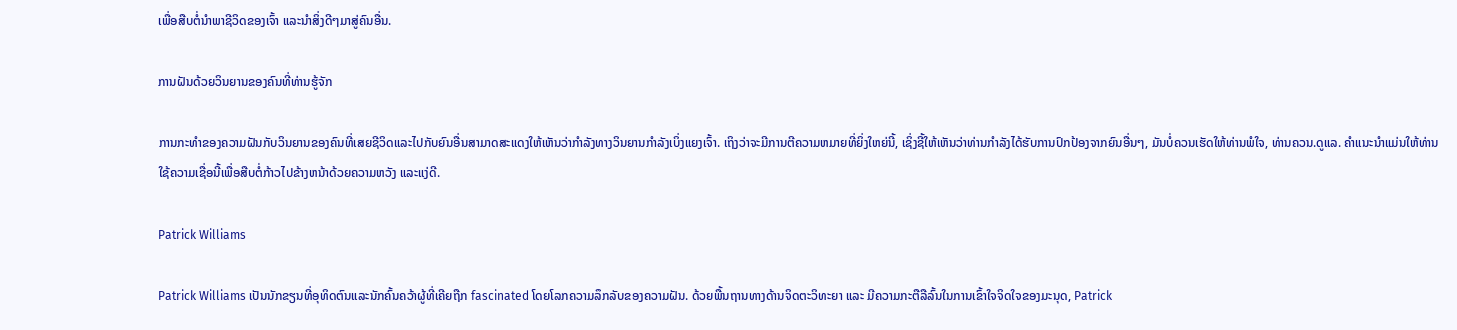ເພື່ອສືບຕໍ່ນໍາພາຊີວິດຂອງເຈົ້າ ແລະນໍາສິ່ງດີໆມາສູ່ຄົນອື່ນ.

ການຝັນດ້ວຍວິນຍານຂອງຄົນທີ່ທ່ານຮູ້ຈັກ

ການກະທໍາຂອງຄວາມຝັນກັບວິນຍານຂອງຄົນທີ່ເສຍຊີວິດແລະໄປກັບຍົນອື່ນສາມາດສະແດງໃຫ້ເຫັນວ່າກໍາລັງທາງວິນຍານກໍາລັງເບິ່ງແຍງເຈົ້າ. ເຖິງວ່າຈະມີການຕີຄວາມຫມາຍທີ່ຍິ່ງໃຫຍ່ນີ້, ເຊິ່ງຊີ້ໃຫ້ເຫັນວ່າທ່ານກໍາລັງໄດ້ຮັບການປົກປ້ອງຈາກຍົນອື່ນໆ, ມັນບໍ່ຄວນເຮັດໃຫ້ທ່ານພໍໃຈ, ທ່ານຄວນ.ດູແລ. ຄໍາແນະນໍາແມ່ນໃຫ້ທ່ານໃຊ້ຄວາມເຊື່ອນີ້ເພື່ອສືບຕໍ່ກ້າວໄປຂ້າງຫນ້າດ້ວຍຄວາມຫວັງ ແລະແງ່ດີ.

Patrick Williams

Patrick Williams ເປັນນັກຂຽນທີ່ອຸທິດຕົນແລະນັກຄົ້ນຄວ້າຜູ້ທີ່ເຄີຍຖືກ fascinated ໂດຍໂລກຄວາມລຶກລັບຂອງຄວາມຝັນ. ດ້ວຍພື້ນຖານທາງດ້ານຈິດຕະວິທະຍາ ແລະ ມີຄວາມກະຕືລືລົ້ນໃນການເຂົ້າໃຈຈິດໃຈຂອງມະນຸດ, Patrick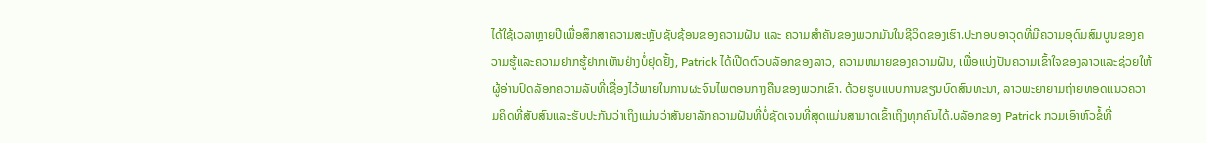ໄດ້ໃຊ້ເວລາຫຼາຍປີເພື່ອສຶກສາຄວາມສະຫຼັບຊັບຊ້ອນຂອງຄວາມຝັນ ແລະ ຄວາມສຳຄັນຂອງພວກມັນໃນຊີວິດຂອງເຮົາ.ປະກອບອາວຸດທີ່ມີຄວາມອຸດົມສົມບູນຂອງຄວາມຮູ້ແລະຄວາມຢາກຮູ້ຢາກເຫັນຢ່າງບໍ່ຢຸດຢັ້ງ, Patrick ໄດ້ເປີດຕົວບລັອກຂອງລາວ, ຄວາມຫມາຍຂອງຄວາມຝັນ, ເພື່ອແບ່ງປັນຄວາມເຂົ້າໃຈຂອງລາວແລະຊ່ວຍໃຫ້ຜູ້ອ່ານປົດລັອກຄວາມລັບທີ່ເຊື່ອງໄວ້ພາຍໃນການຜະຈົນໄພຕອນກາງຄືນຂອງພວກເຂົາ. ດ້ວຍຮູບແບບການຂຽນບົດສົນທະນາ, ລາວພະຍາຍາມຖ່າຍທອດແນວຄວາມຄິດທີ່ສັບສົນແລະຮັບປະກັນວ່າເຖິງແມ່ນວ່າສັນຍາລັກຄວາມຝັນທີ່ບໍ່ຊັດເຈນທີ່ສຸດແມ່ນສາມາດເຂົ້າເຖິງທຸກຄົນໄດ້.ບລັອກຂອງ Patrick ກວມເອົາຫົວຂໍ້ທີ່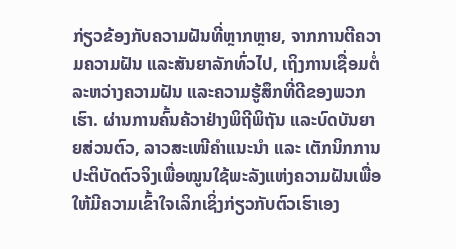ກ່ຽວຂ້ອງກັບຄວາມຝັນທີ່ຫຼາກຫຼາຍ, ຈາກການຕີຄວາມຄວາມຝັນ ແລະສັນຍາລັກທົ່ວໄປ, ເຖິງການເຊື່ອມຕໍ່ລະຫວ່າງຄວາມຝັນ ແລະຄວາມຮູ້ສຶກທີ່ດີຂອງພວກເຮົາ. ຜ່ານການຄົ້ນຄ້ວາຢ່າງພິຖີພິຖັນ ແລະບົດບັນຍາຍສ່ວນຕົວ, ລາວສະເໜີຄຳແນະນຳ ແລະ ເຕັກນິກການປະຕິບັດຕົວຈິງເພື່ອໝູນໃຊ້ພະລັງແຫ່ງຄວາມຝັນເພື່ອໃຫ້ມີຄວາມເຂົ້າໃຈເລິກເຊິ່ງກ່ຽວກັບຕົວເຮົາເອງ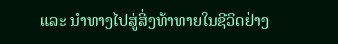ແລະ ນຳທາງໄປສູ່ສິ່ງທ້າທາຍໃນຊີວິດຢ່າງ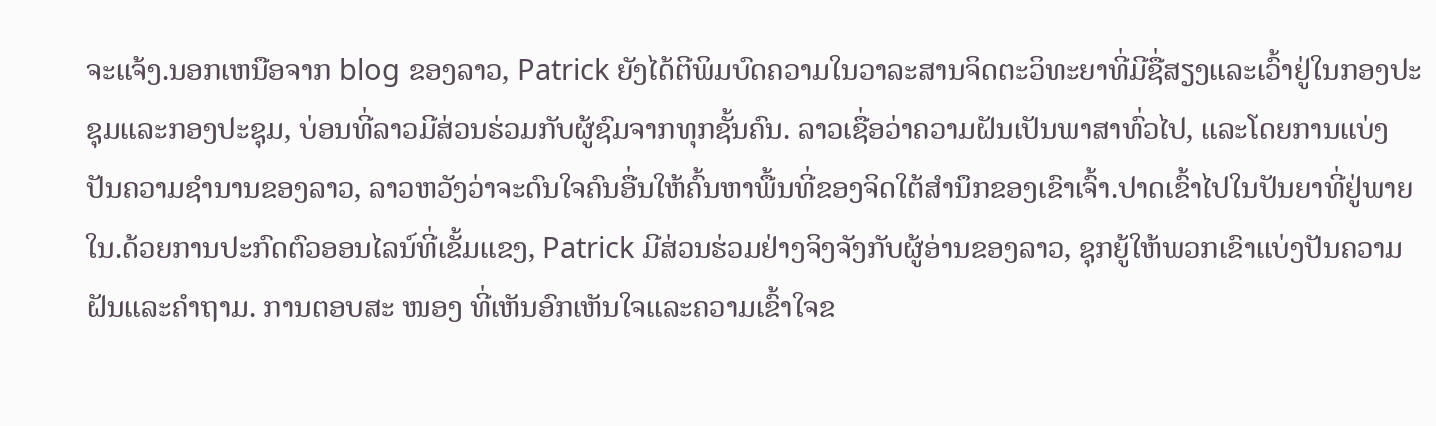ຈະແຈ້ງ.ນອກເຫນືອຈາກ blog ຂອງລາວ, Patrick ຍັງໄດ້ຕີພິມບົດຄວາມໃນວາລະສານຈິດຕະວິທະຍາທີ່ມີຊື່ສຽງແລະເວົ້າຢູ່ໃນກອງປະຊຸມແລະກອງປະຊຸມ, ບ່ອນທີ່ລາວມີສ່ວນຮ່ວມກັບຜູ້ຊົມຈາກທຸກຊັ້ນຄົນ. ລາວເຊື່ອວ່າຄວາມຝັນເປັນພາສາທົ່ວໄປ, ແລະໂດຍການແບ່ງປັນຄວາມຊໍານານຂອງລາວ, ລາວຫວັງວ່າຈະດົນໃຈຄົນອື່ນໃຫ້ຄົ້ນຫາພື້ນທີ່ຂອງຈິດໃຕ້ສໍານຶກຂອງເຂົາເຈົ້າ.ປາດເຂົ້າໄປໃນປັນຍາທີ່ຢູ່ພາຍໃນ.ດ້ວຍການປະກົດຕົວອອນໄລນ໌ທີ່ເຂັ້ມແຂງ, Patrick ມີສ່ວນຮ່ວມຢ່າງຈິງຈັງກັບຜູ້ອ່ານຂອງລາວ, ຊຸກຍູ້ໃຫ້ພວກເຂົາແບ່ງປັນຄວາມຝັນແລະຄໍາຖາມ. ການຕອບສະ ໜອງ ທີ່ເຫັນອົກເຫັນໃຈແລະຄວາມເຂົ້າໃຈຂ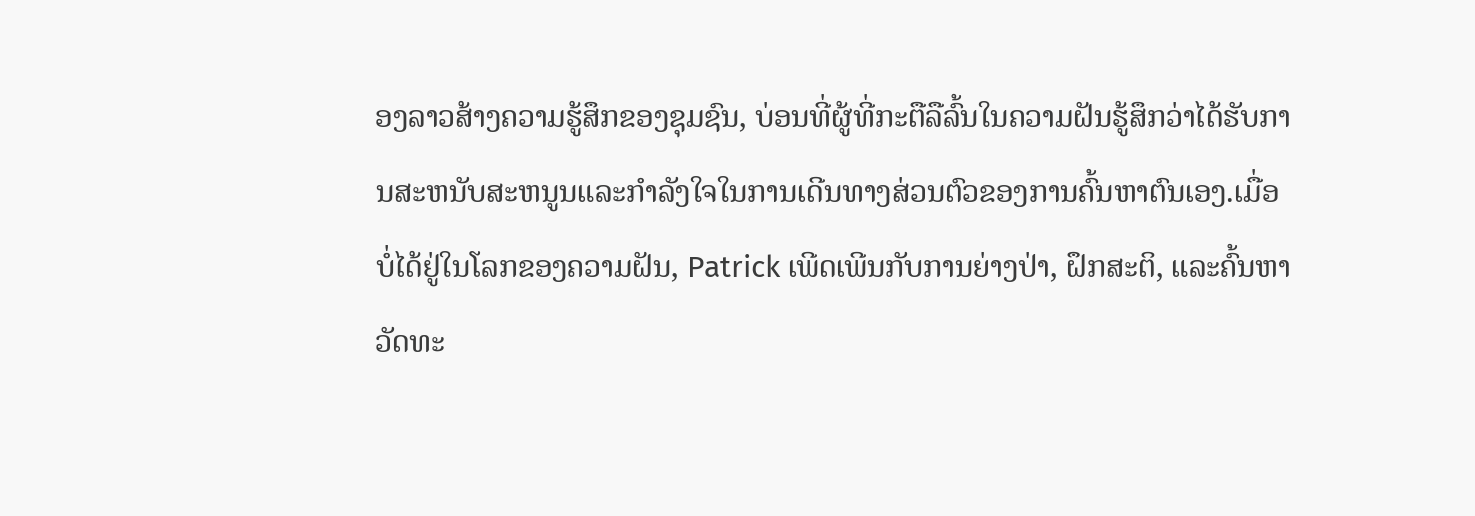ອງລາວສ້າງຄວາມຮູ້ສຶກຂອງຊຸມຊົນ, ບ່ອນທີ່ຜູ້ທີ່ກະຕືລືລົ້ນໃນຄວາມຝັນຮູ້ສຶກວ່າໄດ້ຮັບການສະຫນັບສະຫນູນແລະກໍາລັງໃຈໃນການເດີນທາງສ່ວນຕົວຂອງການຄົ້ນຫາຕົນເອງ.ເມື່ອບໍ່ໄດ້ຢູ່ໃນໂລກຂອງຄວາມຝັນ, Patrick ເພີດເພີນກັບການຍ່າງປ່າ, ຝຶກສະຕິ, ແລະຄົ້ນຫາວັດທະ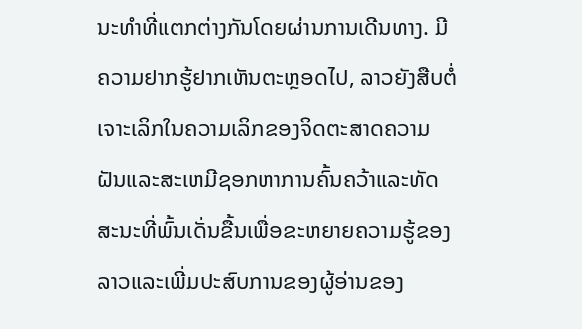ນະທໍາທີ່ແຕກຕ່າງກັນໂດຍຜ່ານການເດີນທາງ. ມີຄວາມຢາກຮູ້ຢາກເຫັນຕະຫຼອດໄປ, ລາວຍັງສືບຕໍ່ເຈາະເລິກໃນຄວາມເລິກຂອງຈິດຕະສາດຄວາມຝັນແລະສະເຫມີຊອກຫາການຄົ້ນຄວ້າແລະທັດສະນະທີ່ພົ້ນເດັ່ນຂື້ນເພື່ອຂະຫຍາຍຄວາມຮູ້ຂອງລາວແລະເພີ່ມປະສົບການຂອງຜູ້ອ່ານຂອງ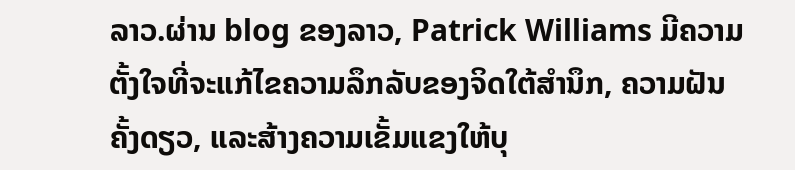ລາວ.ຜ່ານ blog ຂອງລາວ, Patrick Williams ມີຄວາມຕັ້ງໃຈທີ່ຈະແກ້ໄຂຄວາມລຶກລັບຂອງຈິດໃຕ້ສໍານຶກ, ຄວາມຝັນຄັ້ງດຽວ, ແລະສ້າງຄວາມເຂັ້ມແຂງໃຫ້ບຸ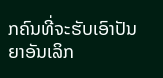ກຄົນທີ່ຈະຮັບເອົາປັນຍາອັນເລິກ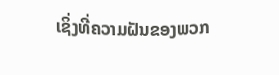ເຊິ່ງທີ່ຄວາມຝັນຂອງພວກ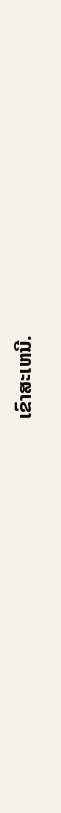ເຂົາສະເຫນີ.